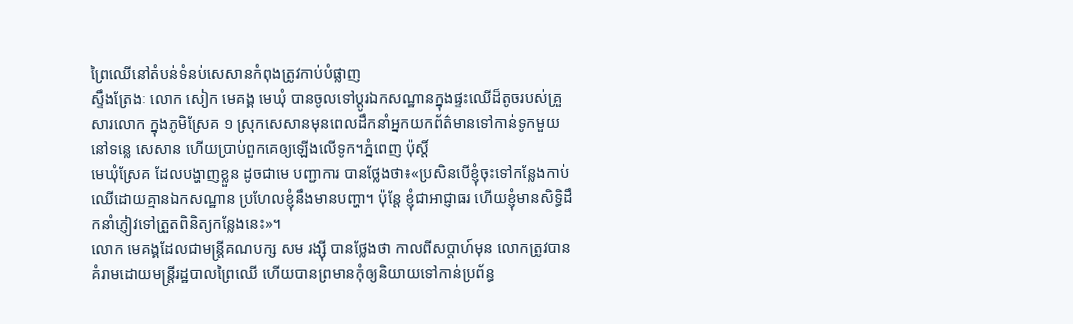ព្រៃឈើនៅតំបន់ទំនប់សេសានកំពុងត្រូវកាប់បំផ្លាញ
ស្ទឹងត្រែងៈ លោក សៀក មេគង្គ មេឃុំ បានចូលទៅប្តូរឯកសណ្ឋានក្នុងផ្ទះឈើដ៏តូចរបស់គ្រួសារលោក ក្នុងភូមិស្រែគ ១ ស្រុកសេសានមុនពេលដឹកនាំអ្នកយកព័ត៌មានទៅកាន់ទូកមួយនៅទន្លេ សេសាន ហើយប្រាប់ពួកគេឲ្យឡើងលើទូក។ភ្នំពេញ ប៉ុស្តិ៍
មេឃុំស្រែគ ដែលបង្ហាញខ្លួន ដូចជាមេ បញ្ជាការ បានថ្លែងថា៖«ប្រសិនបើខ្ញុំចុះទៅកន្លែងកាប់ឈើដោយគ្មានឯកសណ្ឋាន ប្រហែលខ្ញុំនឹងមានបញ្ហា។ ប៉ុន្តែ ខ្ញុំជាអាជ្ញាធរ ហើយខ្ញុំមានសិទិ្ធដឹកនាំភ្ញៀវទៅត្រួតពិនិត្យកន្លែងនេះ»។
លោក មេគង្គដែលជាមន្រ្តីគណបក្ស សម រង្ស៊ី បានថ្លែងថា កាលពីសប្តាហ៍មុន លោកត្រូវបានគំរាមដោយមន្រ្តីរដ្ឋបាលព្រៃឈើ ហើយបានព្រមានកុំឲ្យនិយាយទៅកាន់ប្រព័ន្ធ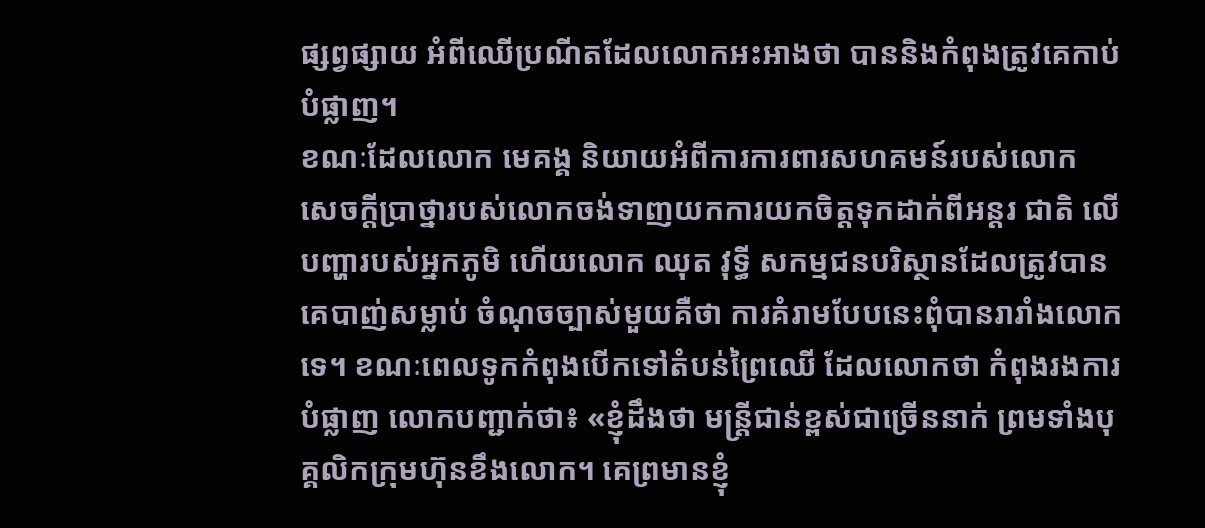ផ្សព្វផ្សាយ អំពីឈើប្រណីតដែលលោកអះអាងថា បាននិងកំពុងត្រូវគេកាប់បំផ្លាញ។
ខណៈដែលលោក មេគង្គ និយាយអំពីការការពារសហគមន៍របស់លោក សេចក្តីប្រាថ្នារបស់លោកចង់ទាញយកការយកចិត្តទុកដាក់ពីអន្តរ ជាតិ លើបញ្ហារបស់អ្នកភូមិ ហើយលោក ឈុត វុទ្ធី សកម្មជនបរិស្ថានដែលត្រូវបានគេបាញ់សម្លាប់ ចំណុចច្បាស់មួយគឺថា ការគំរាមបែបនេះពុំបានរារាំងលោកទេ។ ខណៈពេលទូកកំពុងបើកទៅតំបន់ព្រៃឈើ ដែលលោកថា កំពុងរងការបំផ្លាញ លោកបញ្ជាក់ថា៖ «ខ្ញុំដឹងថា មន្រ្តីជាន់ខ្ពស់ជាច្រើននាក់ ព្រមទាំងបុគ្គលិកក្រុមហ៊ុនខឹងលោក។ គេព្រមានខ្ញុំ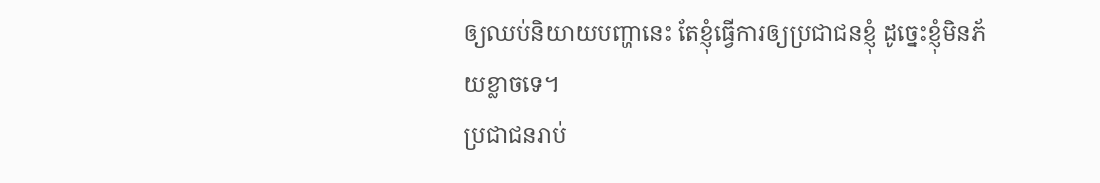ឲ្យឈប់និយាយបញ្ហានេះ តែខ្ញុំធ្វើការឲ្យប្រជាជនខ្ញុំ ដូច្នេះខ្ញុំមិនភ័យខ្លាចទេ។
ប្រជាជនរាប់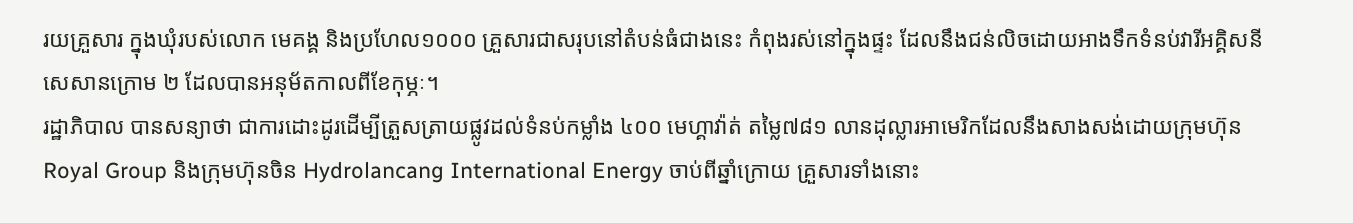រយគ្រួសារ ក្នុងឃុំរបស់លោក មេគង្គ និងប្រហែល១០០០ គ្រួសារជាសរុបនៅតំបន់ធំជាងនេះ កំពុងរស់នៅក្នុងផ្ទះ ដែលនឹងជន់លិចដោយអាងទឹកទំនប់វារីអគ្គិសនីសេសានក្រោម ២ ដែលបានអនុម័តកាលពីខែកុម្ភៈ។
រដ្ឋាភិបាល បានសន្យាថា ជាការដោះដូរដើម្បីត្រួសត្រាយផ្លូវដល់ទំនប់កម្លាំង ៤០០ មេហ្គាវ៉ាត់ តម្លៃ៧៨១ លានដុល្លារអាមេរិកដែលនឹងសាងសង់ដោយក្រុមហ៊ុន Royal Group និងក្រុមហ៊ុនចិន Hydrolancang International Energy ចាប់ពីឆ្នាំក្រោយ គ្រួសារទាំងនោះ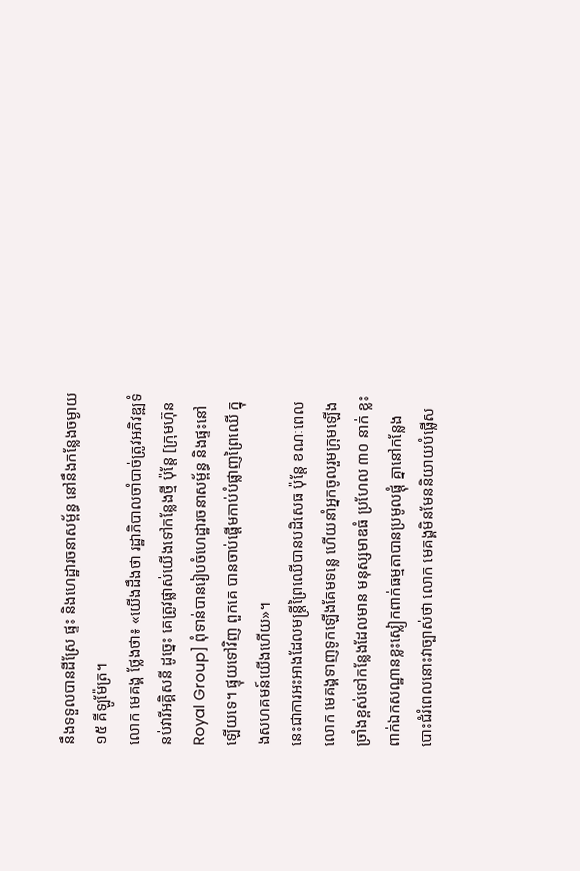នឹងទទួលបានដីស្រែ ផ្ទះ និងហេដ្ឋារចនាសម្ព័ន្ធ នៅនឹងកន្លែងចម្ងាយ១៥ គីឡូម៉ែត្រ។
លោក មេគង្គ ថ្លែងថា៖ «យើងដឹងថា រដ្ឋាភិបាលចាំបាច់ត្រូវអភិវឌ្ឍទំនប់វារីអគ្គិសនី ដូច្នេះ គេត្រូវផ្លាស់យើងទៅកន្លែងថ្មី ប៉ុន្តែ [ក្រុមហ៊ុន Royal Group] ពុំទាន់បានរៀបចំហេដ្ឋារចនាសម្ព័ន្ធ និងផ្ទះនៅឡើយទេ។ ផ្ទុយទៅវិញ ពួកគេ បានចាប់ផ្តើមកាប់បំផ្លាញព្រៃឈើ ក្នុងសហគមន៍យើងហើយ»។
នេះជាការអះអាងដែលមន្រ្តីព្រៃឈើបានបដិសេធ ប៉ុន្តែ ខណៈពេលលោក មេគង្គទាញទូកឡើងគែមទន្លេ ហើយនាំអ្នកចូលរួមក្រុមឡើងច្រាំងខ្ពស់ទៅកន្លែងដែលមាន មនុស្សមាឌធំ ប្រហែល ៣០ នាក់ ខ្លះពាក់ឯកសណ្ឋានខ្លះស្លៀកពាក់ធម្មតាបានប្រមូលផ្តុំ គ្នានៅកន្លែងបោះជំរំពេលនោះវាច្បាស់ថា លោក មេគង្គមិនមែននិយាយបំផ្លើស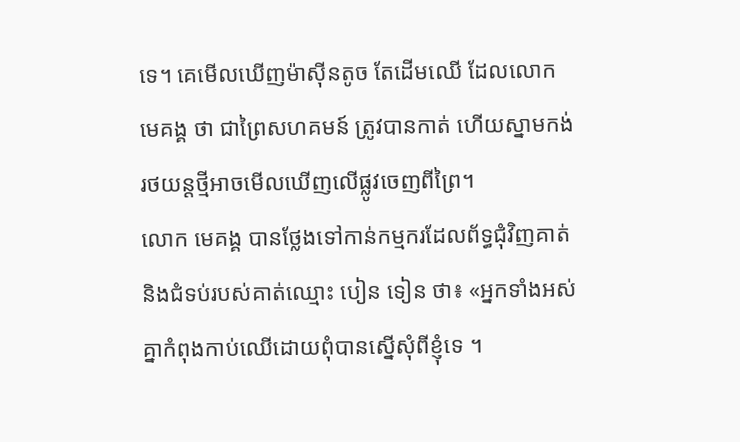ទេ។ គេមើលឃើញម៉ាស៊ីនតូច តែដើមឈើ ដែលលោក មេគង្គ ថា ជាព្រៃសហគមន៍ ត្រូវបានកាត់ ហើយស្នាមកង់រថយន្តថ្មីអាចមើលឃើញលើផ្លូវចេញពីព្រៃ។
លោក មេគង្គ បានថ្លែងទៅកាន់កម្មករដែលព័ទ្ធជុំវិញគាត់ និងជំទប់របស់គាត់ឈ្មោះ បៀន ទៀន ថា៖ «អ្នកទាំងអស់គ្នាកំពុងកាប់ឈើដោយពុំបានស្នើសុំពីខ្ញុំទេ ។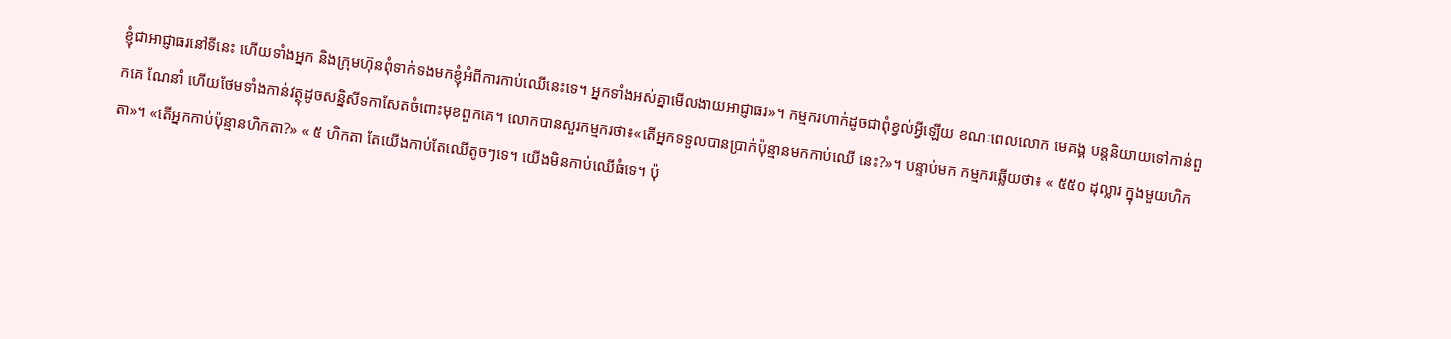ខ្ញុំជាអាជ្ញាធរនៅទីនេះ ហើយទាំងអ្នក និងក្រុមហ៊ុនពុំទាក់ទងមកខ្ញុំអំពីការកាប់ឈើនេះទេ។ អ្នកទាំងអស់គ្នាមើលងាយអាជ្ញាធរ»។ កម្មករហាក់ដូចជាពុំខ្វល់អ្វីឡើយ ខណៈពេលលោក មេគង្គ បន្តនិយាយទៅកាន់ពួកគេ ណែនាំ ហើយថែមទាំងកាន់វត្ថុដូចសន្និសីទកាសែតចំពោះមុខពួកគេ។ លោកបានសួរកម្មករថា៖«តើអ្នកទទួលបានប្រាក់ប៉ុន្មានមកកាប់ឈើ នេះ?»។ បន្ទាប់មក កម្មករឆ្លើយថា៖ « ៥៥០ ដុល្លារ ក្នុងមួយហិកតា»។ «តើអ្នកកាប់ប៉ុន្មានហិកតា?» « ៥ ហិកតា តែយើងកាប់តែឈើតូចៗទេ។ យើងមិនកាប់ឈើធំទេ។ ប៉ុ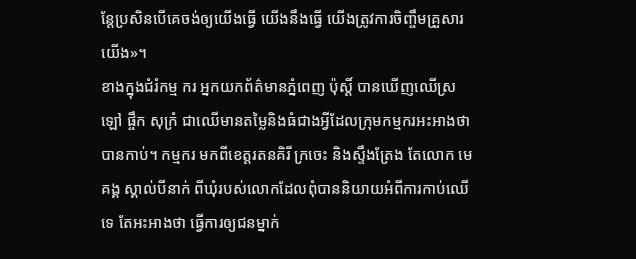ន្តែប្រសិនបើគេចង់ឲ្យយើងធ្វើ យើងនឹងធ្វើ យើងត្រូវការចិញ្ចឹមគ្រួសារយើង»។
ខាងក្នុងជំរំកម្ម ករ អ្នកយកព័ត៌មានភ្នំពេញ ប៉ុស្តិ៍ បានឃើញឈើស្រឡៅ ផ្ចឹក សុក្រំ ជាឈើមានតម្លៃនិងធំជាងអ្វីដែលក្រុមកម្មករអះអាងថា បានកាប់។ កម្មករ មកពីខេត្តរតនគិរី ក្រចេះ និងស្ទឹងត្រែង តែលោក មេគង្គ ស្គាល់បីនាក់ ពីឃុំរបស់លោកដែលពុំបាននិយាយអំពីការកាប់ឈើទេ តែអះអាងថា ធ្វើការឲ្យជនម្នាក់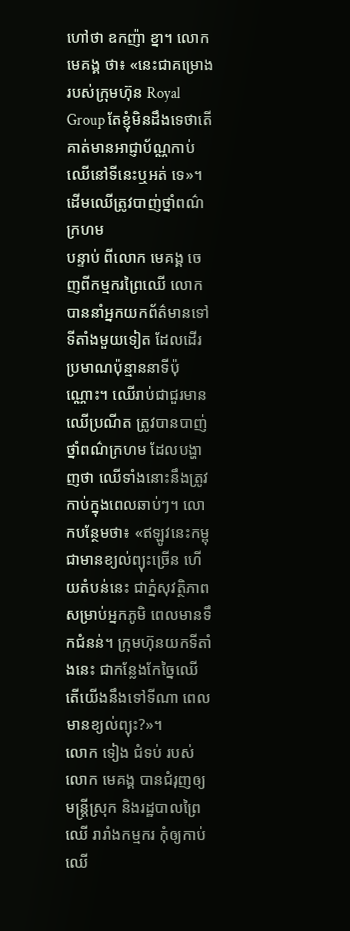ហៅថា ឧកញ៉ា ខ្នា។ លោក មេគង្គ ថា៖ «នេះជាគម្រោងរបស់ក្រុមហ៊ុន Royal Group តែខ្ញុំមិនដឹងទេថាតើគាត់មានអាជ្ញាប័ណ្ណកាប់ឈើនៅទីនេះឬអត់ ទេ»។
ដើមឈើត្រូវបាញ់ថ្នាំពណ៌ក្រហម
បន្ទាប់ ពីលោក មេគង្គ ចេញពីកម្មករព្រៃឈើ លោកបាននាំអ្នកយកព័ត៌មានទៅទីតាំងមួយទៀត ដែលដើរប្រមាណប៉ុន្មាននាទីប៉ុណ្ណោះ។ ឈើរាប់ជាជួរមានឈើប្រណីត ត្រូវបានបាញ់ថ្នាំពណ៌ក្រហម ដែលបង្ហាញថា ឈើទាំងនោះនឹងត្រូវកាប់ក្នុងពេលឆាប់ៗ។ លោកបន្ថែមថា៖ «ឥឡូវនេះកម្ពុជាមានខ្យល់ព្យុះច្រើន ហើយតំបន់នេះ ជាភ្នំសុវត្ថិភាពសម្រាប់អ្នកភូមិ ពេលមានទឹកជំនន់។ ក្រុមហ៊ុនយកទីតាំងនេះ ជាកន្លែងកែច្នៃឈើ តើយើងនឹងទៅទីណា ពេលមានខ្យល់ព្យុះ?»។
លោក ទៀង ជំទប់ របស់លោក មេគង្គ បានជំរុញឲ្យមន្រ្តីស្រុក និងរដ្ឋបាលព្រៃឈើ រារាំងកម្មករ កុំឲ្យកាប់ឈើ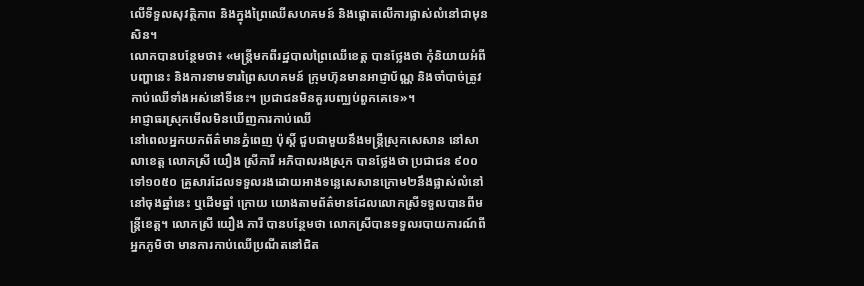លើទីទួលសុវត្ថិភាព និងក្នុងព្រៃឈើសហគមន៍ និងផ្តោតលើការផ្លាស់លំនៅជាមុនសិន។
លោកបានបន្ថែមថា៖ «មន្រ្តីមកពីរដ្ឋបាលព្រៃឈើខេត្ត បានថ្លែងថា កុំនិយាយអំពីបញ្ហានេះ និងការទាមទារព្រៃសហគមន៍ ក្រុមហ៊ុនមានអាជ្ញាប័ណ្ណ និងចាំបាច់ត្រូវកាប់ឈើទាំងអស់នៅទីនេះ។ ប្រជាជនមិនគួរបញ្ឈប់ពួកគេទេ»។
អាជ្ញាធរស្រុកមើលមិនឃើញការកាប់ឈើ
នៅពេលអ្នកយកព័ត៌មានភ្នំពេញ ប៉ុស្តិ៍ ជួបជាមួយនឹងមន្រ្តីស្រុកសេសាន នៅសាលាខេត្ត លោកស្រី យឿង ស្រីភារី អភិបាលរងស្រុក បានថ្លែងថា ប្រជាជន ៩០០ ទៅ១០៥០ គ្រួសារដែលទទួលរងដោយអាងទន្លេសេសានក្រោម២នឹងផ្លាស់លំនៅ នៅចុងឆ្នាំនេះ ឬដើមឆ្នាំ ក្រោយ យោងតាមព័ត៌មានដែលលោកស្រីទទួលបានពីមន្រ្តីខេត្ត។ លោកស្រី យឿង ភារី បានបន្ថែមថា លោកស្រីបានទទួលរបាយការណ៍ពីអ្នកភូមិថា មានការកាប់ឈើប្រណីតនៅជិត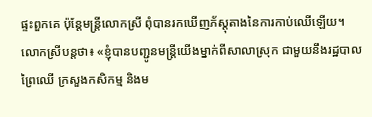ផ្ទះពួកគេ ប៉ុន្តែមន្រ្តីលោកស្រី ពុំបានរកឃើញភ័ស្តុតាងនៃការកាប់ឈើឡើយ។
លោកស្រីបន្តថា៖ «ខ្ញុំបានបញ្ជូនមន្រ្តីយើងម្នាក់ពីសាលាស្រុក ជាមួយនឹងរដ្ឋបាលព្រៃឈើ ក្រសួងកសិកម្ម និងម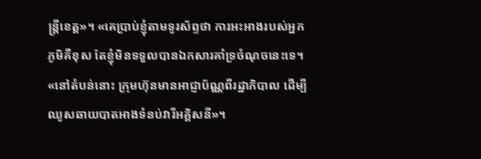ន្រ្តីខេត្ត»។ «គេប្រាប់ខ្ញុំតាមទូរស័ព្ទថា ការអះអាងរបស់អ្នកភូមិគឺខុស តែខ្ញុំមិនទទួលបានឯកសារគាំទ្រចំណុចនេះទេ។ «នៅតំបន់នោះ ក្រុមហ៊ុនមានអាជ្ញាប័ណ្ណពីរដ្ឋាភិបាល ដើម្បីឈូសឆាយបាតអាងទំនប់វារីអគ្គិសនី»។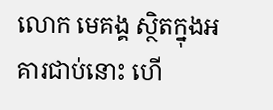លោក មេគង្គ ស្ថិតក្នុងអគារជាប់នោះ ហើ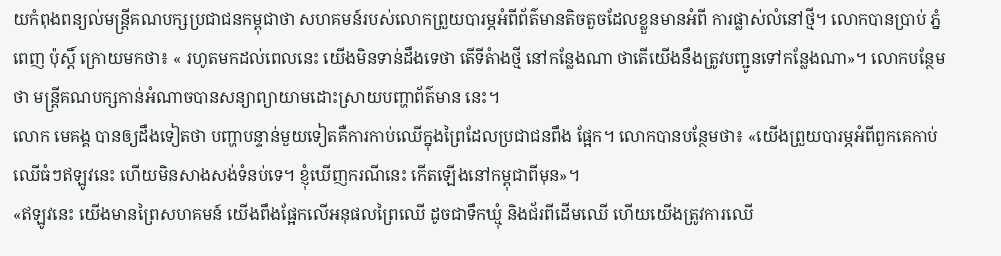យកំពុងពន្យល់មន្រ្តីគណបក្សប្រជាជនកម្ពុជាថា សហគមន៍របស់លោកព្រួយបារម្ភអំពីព័ត៌មានតិចតួចដែលខ្លួនមានអំពី ការផ្លាស់លំនៅថ្មី។ លោកបានប្រាប់ ភ្នំពេញ ប៉ុស្តិ៍ ក្រោយមកថា៖ « រហូតមកដល់ពេលនេះ យើងមិនទាន់ដឹងទេថា តើទីតំាងថ្មី នៅកន្លែងណា ថាតើយើងនឹងត្រូវបញ្ជូនទៅកន្លែងណា»។ លោកបន្ថែមថា មន្រ្តីគណបក្សកាន់អំណាចបានសន្យាព្យាយាមដោះស្រាយបញ្ហាព័ត៌មាន នេះ។
លោក មេគង្គ បានឲ្យដឹងទៀតថា បញ្ហាបន្ទាន់មួយទៀតគឺការកាប់ឈើក្នុងព្រៃដែលប្រជាជនពឹង ផ្អែក។ លោកបានបន្ថែមថា៖ «យើងព្រួយបារម្ភអំពីពួកគេកាប់ឈើធំៗឥឡូវនេះ ហើយមិនសាងសង់ទំនប់ទេ។ ខ្ញុំឃើញករណីនេះ កើតឡើងនៅកម្ពុជាពីមុន»។
«ឥឡូវនេះ យើងមានព្រៃសហគមន៍ យើងពឹងផ្អែកលើអនុផលព្រៃឈើ ដូចជាទឹកឃ្មុំ និងជ័រពីដើមឈើ ហើយយើងត្រូវការឈើ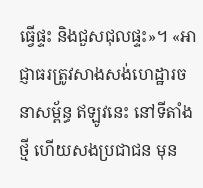ធ្វើផ្ទះ និងជួសជុលផ្ទះ»។ «អាជ្ញាធរត្រូវសាងសង់ហេដ្ឋារចនាសម្ព័ន្ធ ឥឡូវនេះ នៅទីតាំងថ្មី ហើយសងប្រជាជន មុន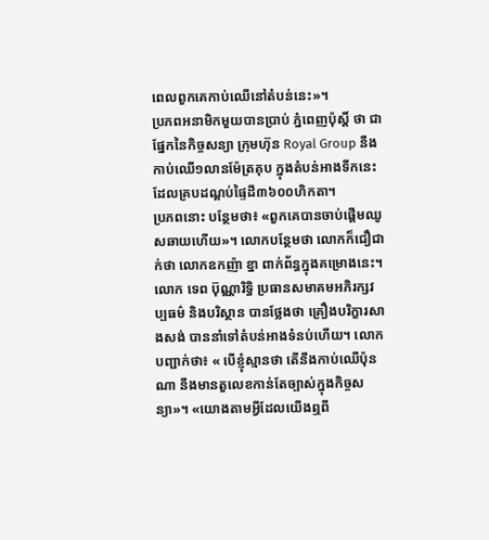ពេលពួកគេកាប់ឈើនៅតំបន់នេះ»។
ប្រភពអនាមិកមួយបានប្រាប់ ភ្នំពេញប៉ុស្តិ៍ ថា ជាផ្នែកនៃកិច្ចសន្យា ក្រុមហ៊ុន Royal Group នឹងកាប់ឈើ១លានម៉ែត្រគុប ក្នុងតំបន់អាងទឹកនេះ ដែលគ្របដណ្តប់ផ្ទៃដី៣៦០០ហិកតា។
ប្រភពនោះ បន្ថែមថា៖ «ពួកគេបានចាប់ផ្តើមឈូសឆាយហើយ»។ លោកបន្ថែមថា លោកក៏ជឿជាក់ថា លោកឧកញ៉ា ខ្នា ពាក់ព័ន្ធក្នុងគម្រោងនេះ។
លោក ទេព ប៊ុណ្ណារិទិ្ធ ប្រធានសមាគមអភិរក្សវប្បធម៌ និងបរិស្ថាន បានថ្លែងថា គ្រឿងបរិក្ខារសាងសង់ បាននាំទៅតំបន់អាងទំនប់ហើយ។ លោកបញ្ជាក់ថា៖ « បើខ្ញុំស្មានថា តើនឹងកាប់ឈើប៉ុនណា នឹងមានតួលេខកាន់តែច្បាស់ក្នុងកិច្ចសន្យា»។ «យោងតាមអ្វីដែលយើងឮពី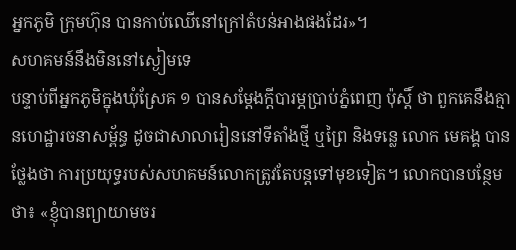អ្នកភូមិ ក្រុមហ៊ុន បានកាប់ឈើនៅក្រៅតំបន់អាងផងដែរ»។
សហគមន៍នឹងមិននៅស្ងៀមទេ
បន្ទាប់ពីអ្នកភូមិក្នុងឃុំស្រែគ ១ បានសម្តែងក្តីបារម្ភប្រាប់ភ្នំពេញ ប៉ុស្តិ៍ ថា ពួកគេនឹងគ្មានហេដ្ឋារចនាសម្ព័ន្ធ ដូចជាសាលារៀននៅទីតាំងថ្មី ឬព្រៃ និងទន្លេ លោក មេគង្គ បានថ្លែងថា ការប្រយុទ្ធរបស់សហគមន៍លោកត្រូវតែបន្តទៅមុខទៀត។ លោកបានបន្ថែមថា៖ «ខ្ញុំបានព្យាយាមចរ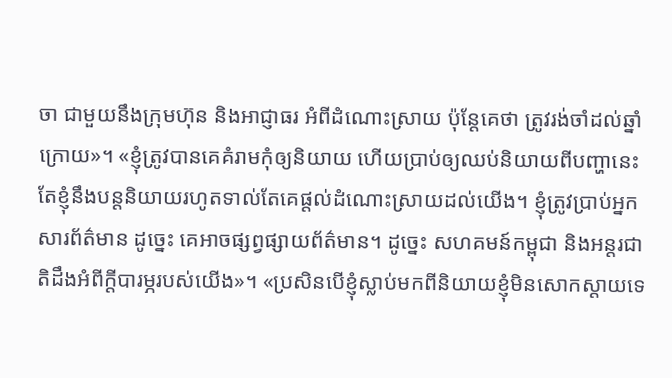ចា ជាមួយនឹងក្រុមហ៊ុន និងអាជ្ញាធរ អំពីដំណោះស្រាយ ប៉ុន្តែគេថា ត្រូវរង់ចាំដល់ឆ្នាំក្រោយ»។ «ខ្ញុំត្រូវបានគេគំរាមកុំឲ្យនិយាយ ហើយប្រាប់ឲ្យឈប់និយាយពីបញ្ហានេះ តែខ្ញុំនឹងបន្តនិយាយរហូតទាល់តែគេផ្តល់ដំណោះស្រាយដល់យើង។ ខ្ញុំត្រូវប្រាប់អ្នកសារព័ត៌មាន ដូច្នេះ គេអាចផ្សព្វផ្សាយព័ត៌មាន។ ដូច្នេះ សហគមន៍កម្ពុជា និងអន្តរជាតិដឹងអំពីក្តីបារម្ភរបស់យើង»។ «ប្រសិនបើខ្ញុំស្លាប់មកពីនិយាយខ្ញុំមិនសោកស្តាយទេ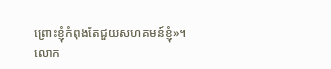ព្រោះខ្ញុំកំពុងតែជួយសហគមន៍ខ្ញុំ»។
លោក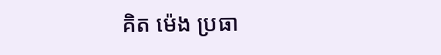គិត ម៉េង ប្រធា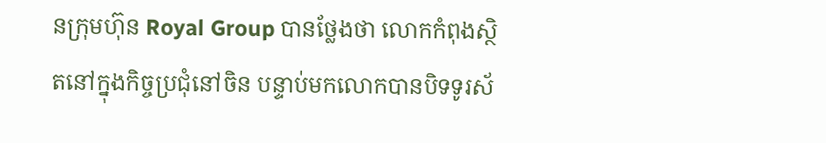នក្រុមហ៊ុន Royal Group បានថ្លែងថា លោកកំពុងស្ថិតនៅក្នុងកិច្ចប្រជុំនៅចិន បន្ទាប់មកលោកបានបិទទូរស័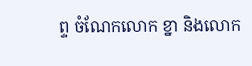ព្ទ ចំណែកលោក ខ្នា និងលោក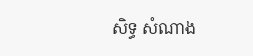សិទ្ធ សំណាង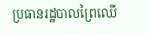ប្រធានរដ្ឋបាលព្រៃឈើ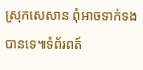ស្រុកសេសាន ពុំអាចទាក់ទងបានទេ៕ទំព័រពត៍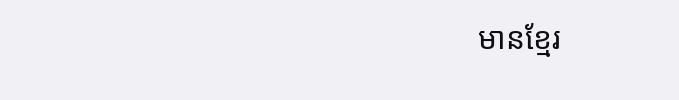មានខ្មែរ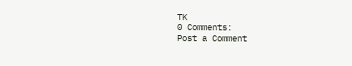TK
0 Comments:
Post a Comment